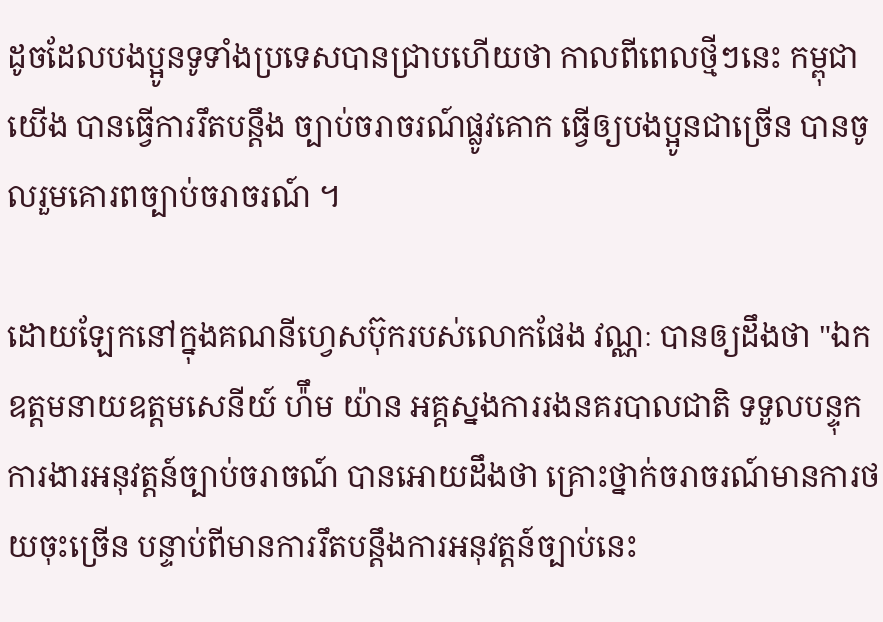ដូចដែលបងប្អូនទូទាំងប្រទេសបានជ្រាបហើយថា កាលពីពេលថ្មីៗនេះ កម្ពុជាយើង បានធ្វើការរឹតបន្តឹង ច្បាប់ចរាចរណ៍ផ្លូវគោក ធ្វើឲ្យបងប្អូនជាច្រើន បានចូលរួមគោរពច្បាប់ចរាចរណ៍ ។

ដោយឡែកនៅក្នុងគណនីហ្វេសប៊ុករបស់លោកផែង វណ្ណៈ បានឲ្យដឹងថា "ឯកឧត្ដមនាយឧត្ដមសេនីយ៍ ហ៉ឹម យ៉ាន អគ្គស្នងការរងនគរបាលជាតិ ទទួលបន្ទុកការងារអនុវត្តន៍ច្បាប់ចរាចណ៍ បានអោយដឹងថា គ្រោះថ្នាក់ចរាចរណ៍មានការថយចុះច្រេីន បន្ទាប់ពីមានការរឹតបន្តឹងការអនុវត្តន៍ច្បាប់នេះ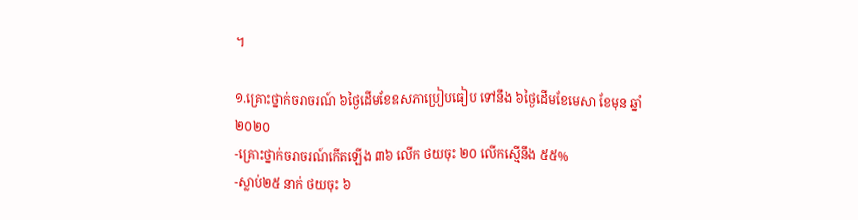។

១.គ្រោះថ្នាក់ចរាចរណ៍ ៦ថ្ងៃដើមខែឧសភាប្រៀបធៀប ទៅនឹង ៦ថ្ងៃដើមខែមេសា ខែមុន ឆ្នាំ ២០២០
-គ្រោះថ្នាក់ចរាចរណ៍កើតឡើង ៣៦ លេីក ថយចុះ ២០ លេីកស្មេីនឹង ៥៥%
-ស្លាប់២៥ នាក់ ថយចុះ ៦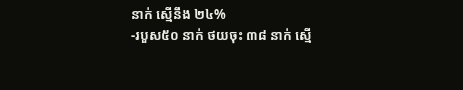នាក់ ស្មើនឹង ២៤%
-របួស៥០ នាក់ ថយចុះ ៣៨ នាក់ ស្មើ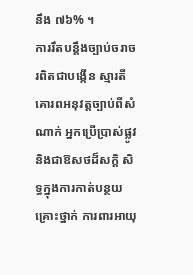នឹង ៧៦% ។
ការរឹតបន្តឹងច្បាប់ចរាចរពិតជាបង្កើន ស្មារតីគោរពអនុវត្តច្បាប់ពីសំណាក់ អ្នកប្រើប្រាស់ផ្លូវ និងជាឱសថដ៏សក្តិ សិទ្ធក្នុងការកាត់បន្ថយគ្រោះថ្នាក់ ការពារអាយុ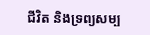ជីវិត និងទ្រព្យសម្ប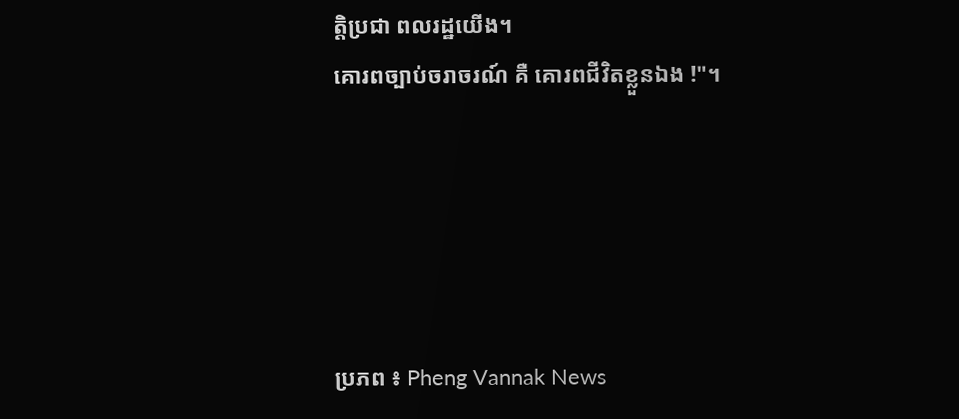ត្តិប្រជា ពលរដ្ឋយើង។
គោរពច្បាប់ចរាចរណ៍ គឺ គោរពជីវិតខ្លួនឯង !"។





ប្រភព ៖ Pheng Vannak News